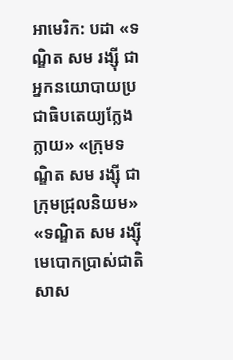អាមេរិក: បដា «ទណ្ឌិត សម រង្ស៊ី ជាអ្នកនយោបាយប្រជាធិបតេយ្យក្លែងក្លាយ» «ក្រុមទណ្ឌិត សម រង្ស៊ី ជាក្រុមជ្រុលនិយម» «ទណ្ឌិត សម រង្ស៊ី មេបោកប្រាស់ជាតិសាស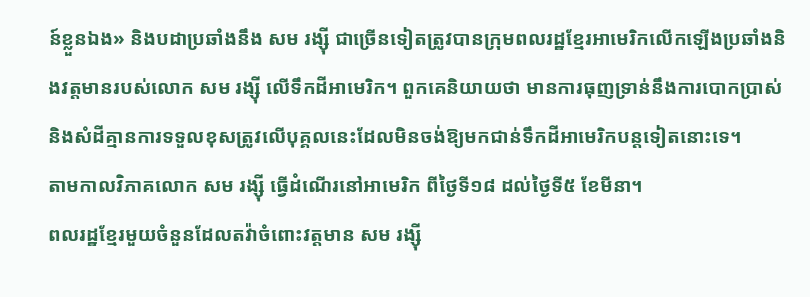ន៍ខ្លួនឯង» និងបដាប្រឆាំងនឹង សម រង្ស៊ី ជាច្រើនទៀតត្រូវបានក្រុមពលរដ្ឋខ្មែរអាមេរិកលើកឡើងប្រឆាំងនិងវត្តមានរបស់លោក សម រង្ស៊ី លើទឹកដីអាមេរិក។ ពួកគេនិយាយថា មានការធុញទ្រាន់នឹងការបោកប្រាស់ និងសំដីគ្មានការទទួលខុសត្រូវលើបុគ្គលនេះដែលមិនចង់ឱ្យមកជាន់ទឹកដីអាមេរិកបន្តទៀតនោះទេ។
តាមកាលវិភាគលោក សម រង្ស៊ី ធ្វើដំណើរនៅអាមេរិក ពីថ្ងៃទី១៨ ដល់ថ្ងៃទី៥ ខែមីនា។
ពលរដ្ឋខ្មែរមួយចំនួនដែលតវ៉ាចំពោះវត្តមាន សម រង្ស៊ី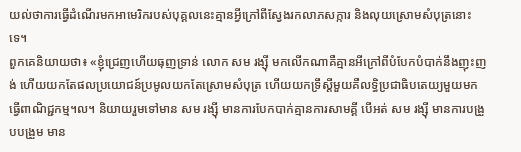យល់ថាការធ្វើដំណើរមកអាមេរិករបស់បុគ្គលនេះគ្មានអ្វីក្រៅពីស្វែងរកលាភសក្ការ និងលុយស្រោមសំបុត្រនោះទេ។
ពួកគេនិយាយថា៖ «ខ្ញុំជ្រេញហើយធុញទ្រាន់ លោក សម រង្ស៊ី មកលើកណាគឺគ្មានអីក្រៅពីបំបែកបំបាក់នឹងញុះញង់ ហើយយកតែផលប្រយោជន៍ប្រមូលយកតែស្រោមសំបុត្រ ហើយយកទ្រឹស្ដីមួយគឺលទ្ធិប្រជាធិបតេយ្យមួយមកធ្វើពាណិជ្ជកម្ម។ល។ និយាយរួមទៅមាន សម រង្ស៊ី មានការបែកបាក់គ្មានការសាមគ្គី បើអត់ សម រង្ស៊ី មានការបង្រួបបង្រួម មាន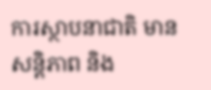ការស្ថាបនាជាតិ មានសន្ដិភាព និង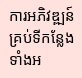ការអភិវឌ្ឍន៍ គ្រប់ទីកន្លែងទាំងអ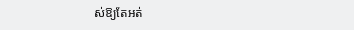ស់ឱ្យតែអត់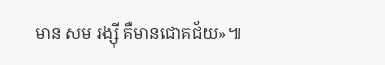មាន សម រង្ស៊ី គឺមានជោគជ័យ»៕